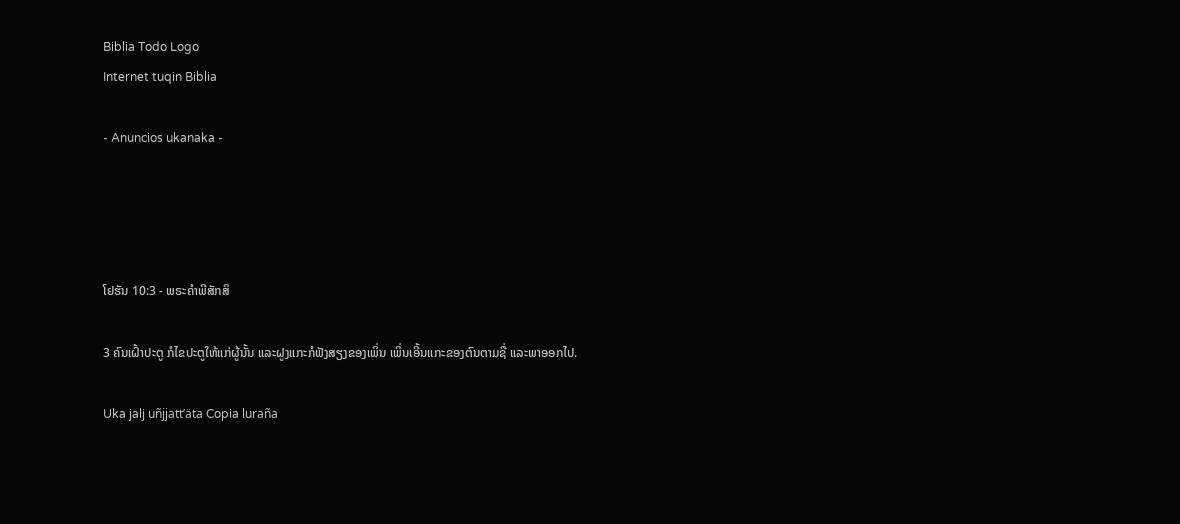Biblia Todo Logo
Internet tuqin Biblia

- Anuncios ukanaka -




ໂຢຮັນ 10:3 - ພຣະຄຳພີສັກສິ

3 ຄົນເຝົ້າປະຕູ ກໍໄຂປະຕູໃຫ້ແກ່ຜູ້ນັ້ນ ແລະຝູງແກະກໍຟັງສຽງຂອງເພິ່ນ ເພິ່ນເອີ້ນແກະຂອງຕົນຕາມຊື່ ແລະພາອອກໄປ.

Uka jalj uñjjattʼäta Copia luraña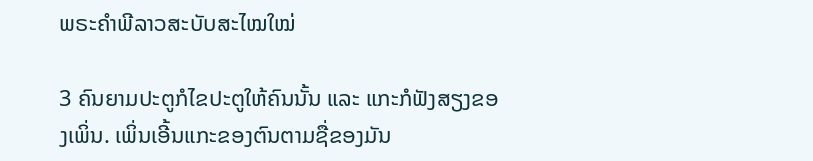ພຣະຄຳພີລາວສະບັບສະໄໝໃໝ່

3 ຄົນຍາມປະຕູກໍໄຂປະຕູໃຫ້ຄົນນັ້ນ ແລະ ແກະກໍຟັງສຽງຂອງເພິ່ນ. ເພິ່ນເອີ້ນແກະຂອງຕົນຕາມຊື່ຂອງມັນ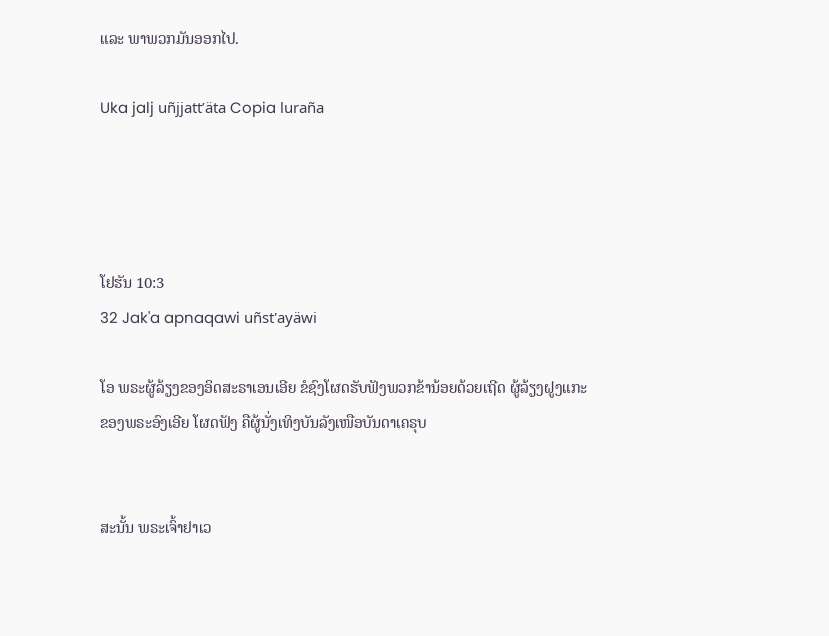ແລະ ພາພວກມັນອອກໄປ.

Uka jalj uñjjattʼäta Copia luraña




ໂຢຮັນ 10:3
32 Jak'a apnaqawi uñst'ayäwi

ໂອ ພຣະຜູ້ລ້ຽງຂອງອິດສະຣາເອນເອີຍ ຂໍຊົງໂຜດຮັບຟັງພວກຂ້ານ້ອຍດ້ວຍເຖີດ ຜູ້ລ້ຽງຝູງແກະຂອງພຣະອົງເອີຍ ໂຜດຟັງ ຄືຜູ້ນັ່ງເທິງບັນລັງເໜືອບັນດາເຄຣຸບ


ສະນັ້ນ ພຣະເຈົ້າຢາເວ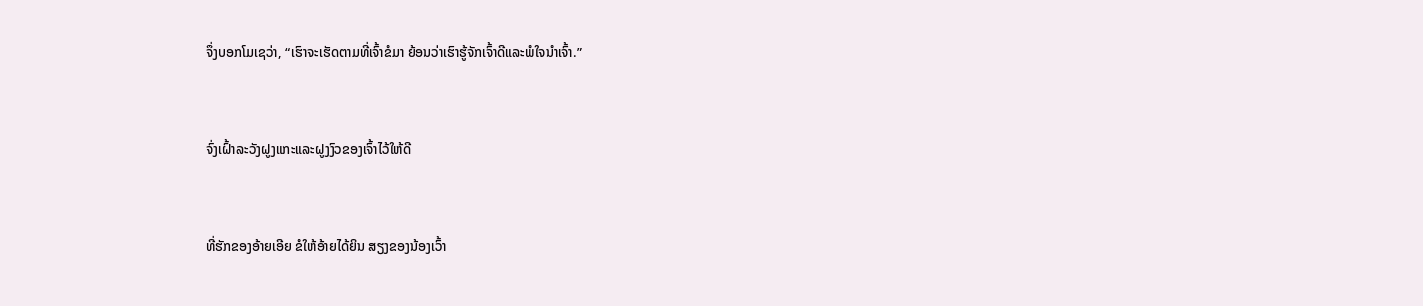ຈຶ່ງບອກໂມເຊວ່າ, “ເຮົາຈະເຮັດຕາມທີ່ເຈົ້າຂໍມາ ຍ້ອນວ່າເຮົາຮູ້ຈັກເຈົ້າດີແລະພໍໃຈນຳເຈົ້າ.”


ຈົ່ງເຝົ້າລະວັງຝູງແກະແລະຝູງງົວຂອງເຈົ້າໄວ້ໃຫ້ດີ


ທີ່ຮັກຂອງອ້າຍເອີຍ ຂໍໃຫ້ອ້າຍໄດ້ຍິນ ສຽງຂອງນ້ອງເວົ້າ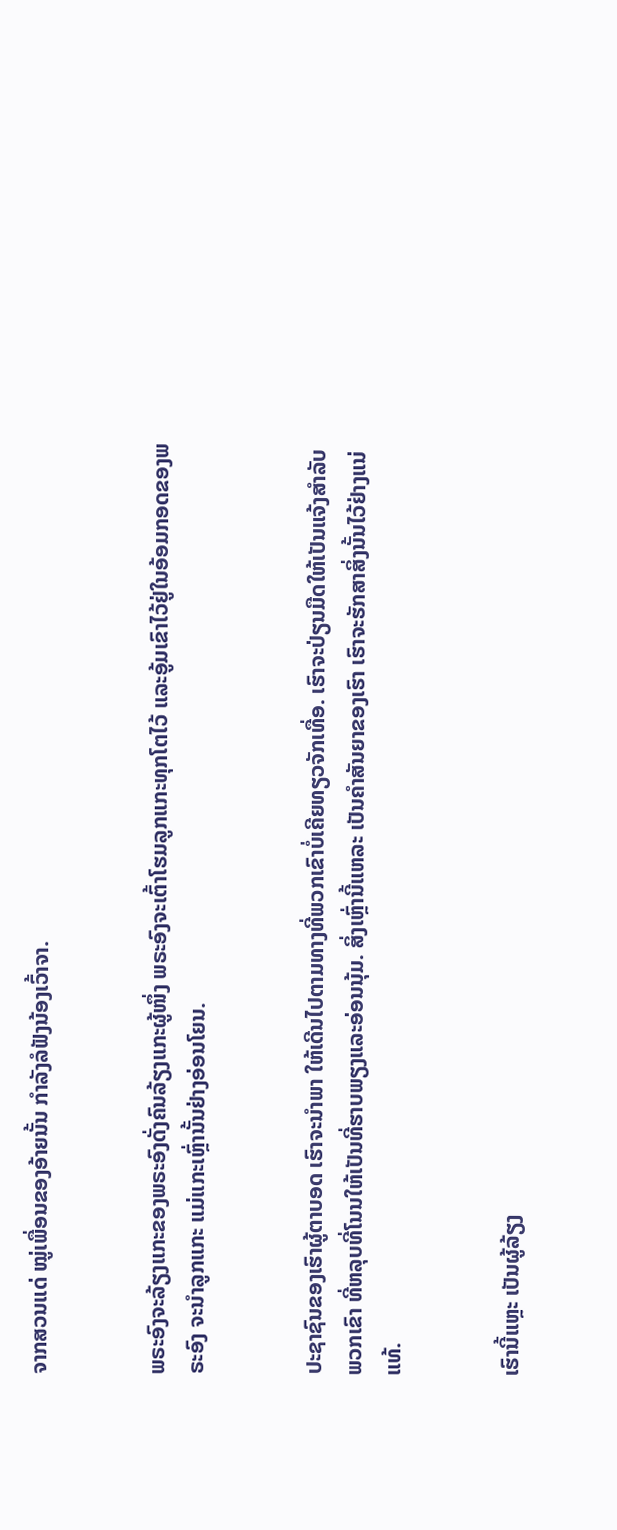ຈາກສວນແດ່ ໝູ່ເພື່ອນຂອງອ້າຍນັ້ນ ກຳລັງລໍຟັງນ້ອງເວົ້າຈາ.


ພຣະອົງຈະລ້ຽງແກະຂອງພຣະອົງດັ່ງຄົນລ້ຽງແກະຜູ້ໜຶ່ງ ພຣະອົງຈະເຕົ້າໂຮມລູກແກະທຸກໂຕໄວ້ ແລະອູ້ມເຂົາໄວ້ຢູ່ໃນອ້ອມກອດຂອງພຣະອົງ ຈະນຳລູກແກະ ແມ່ແກະເຫຼົ່ານັ້ນຢ່າງອ່ອນໂຍນ.


ປະຊາຊົນຂອງເຮົາຜູ້ຕາບອດ ເຮົາຈະນຳພາ ໃຫ້ເດີນໄປຕາມທາງທີ່ພວກເຂົາບໍ່ເຄີຍທຽວຈັກເທື່ອ. ເຮົາຈະປ່ຽນມືດໃຫ້ເປັນແຈ້ງສຳລັບພວກເຂົາ ທີ່ຫລຸບທີ່ໂນນໃຫ້ເປັນທີ່ຮາບພຽງແລະອ່ອນນຸ້ມ. ສິ່ງເຫຼົ່ານີ້ແຫລະ ເປັນຄຳສັນຍາຂອງເຮົາ ເຮົາຈະຮັກສາສິ່ງນັ້ນໄວ້ຢ່າງແນ່ແທ້.


ເຮົານີ້ແຫຼະ ເປັນຜູ້ລ້ຽງ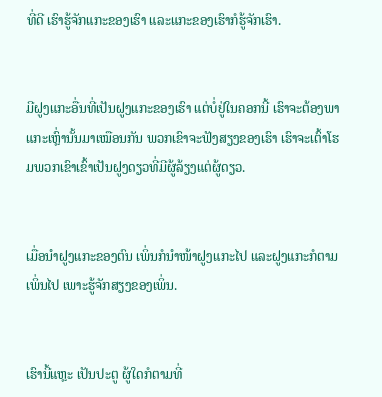ທີ່ດີ ເຮົາຮູ້ຈັກແກະຂອງເຮົາ ແລະແກະຂອງເຮົາກໍຮູ້ຈັກເຮົາ.


ມີຝູງແກະອື່ນທີ່ເປັນຝູງແກະຂອງເຮົາ ແຕ່ບໍ່ຢູ່ໃນຄອກນີ້ ເຮົາຈະຕ້ອງພາແກະເຫຼົ່ານັ້ນມາເໝືອນກັນ ພວກເຂົາຈະຟັງສຽງຂອງເຮົາ ເຮົາຈະເຕົ້າໂຮມພວກເຂົາເຂົ້າເປັນຝູງດຽວທີ່ມີຜູ້ລ້ຽງແຕ່ຜູ້ດຽວ.


ເມື່ອນຳຝູງແກະຂອງຕົນ ເພິ່ນກໍນຳໜ້າຝູງແກະໄປ ແລະຝູງແກະກໍຕາມເພິ່ນໄປ ເພາະຮູ້ຈັກສຽງຂອງເພິ່ນ.


ເຮົານີ້ແຫຼະ ເປັນປະຕູ ຜູ້ໃດກໍຕາມທີ່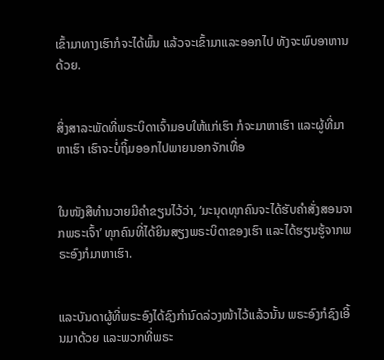ເຂົ້າມາທາງເຮົາກໍຈະໄດ້ພົ້ນ ແລ້ວຈະເຂົ້າມາແລະອອກໄປ ທັງຈະພົບອາຫານດ້ວຍ.


ສິ່ງສາລະພັດທີ່ພຣະບິດາເຈົ້າມອບໃຫ້ແກ່ເຮົາ ກໍຈະມາຫາເຮົາ ແລະຜູ້ທີ່ມາຫາເຮົາ ເຮົາຈະບໍ່ຖິ້ມອອກໄປພາຍນອກຈັກເທື່ອ


ໃນໜັງສືທຳນວາຍມີຄຳຂຽນໄວ້ວ່າ, ‘ມະນຸດທຸກຄົນຈະໄດ້ຮັບຄຳສັ່ງສອນຈາກພຣະເຈົ້າ’ ທຸກຄົນທີ່ໄດ້ຍິນສຽງພຣະບິດາຂອງເຮົາ ແລະໄດ້ຮຽນຮູ້ຈາກພຣະອົງກໍມາຫາເຮົາ.


ແລະບັນດາຜູ້ທີ່ພຣະອົງໄດ້ຊົງກຳນົດລ່ວງໜ້າໄວ້ແລ້ວນັ້ນ ພຣະອົງກໍຊົງເອີ້ນມາດ້ວຍ ແລະພວກທີ່ພຣະ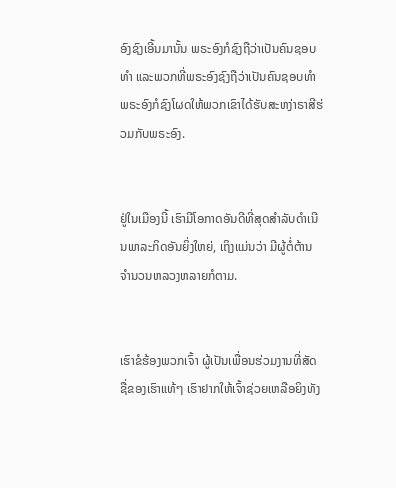ອົງຊົງເອີ້ນມານັ້ນ ພຣະອົງກໍຊົງຖືວ່າເປັນຄົນຊອບທຳ ແລະພວກທີ່ພຣະອົງຊົງຖືວ່າເປັນຄົນຊອບທຳ ພຣະອົງກໍຊົງໂຜດໃຫ້ພວກເຂົາໄດ້ຮັບສະຫງ່າຣາສີຮ່ວມກັບພຣະອົງ.


ຢູ່ໃນເມືອງນີ້ ເຮົາມີໂອກາດອັນດີທີ່ສຸດສຳລັບດຳເນີນພາລະກິດອັນຍິ່ງໃຫຍ່, ເຖິງແມ່ນວ່າ ມີຜູ້ຕໍ່ຕ້ານຈຳນວນຫລວງຫລາຍກໍຕາມ.


ເຮົາຂໍຮ້ອງພວກເຈົ້າ ຜູ້ເປັນເພື່ອນຮ່ວມງານທີ່ສັດຊື່ຂອງເຮົາແທ້ໆ ເຮົາຢາກໃຫ້ເຈົ້າຊ່ວຍເຫລືອຍິງທັງ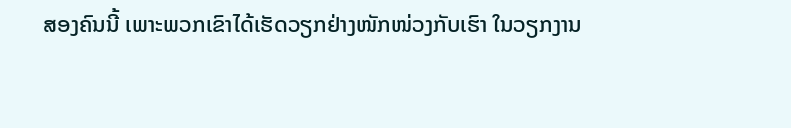ສອງຄົນນີ້ ເພາະພວກເຂົາໄດ້ເຮັດວຽກຢ່າງໜັກໜ່ວງກັບເຮົາ ໃນວຽກງານ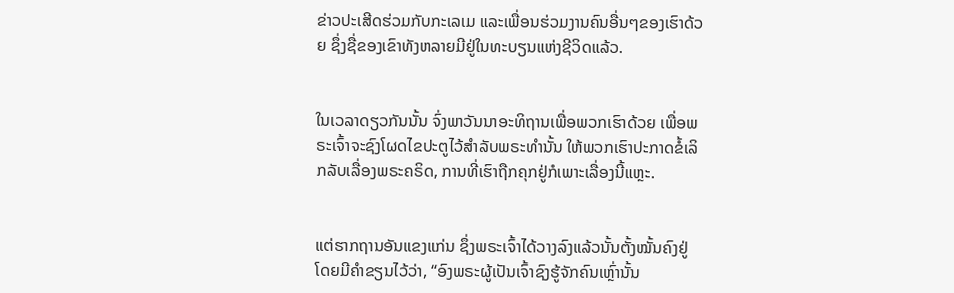ຂ່າວປະເສີດຮ່ວມກັບກະເລເມ ແລະເພື່ອນຮ່ວມງານຄົນອື່ນໆຂອງເຮົາດ້ວຍ ຊຶ່ງຊື່ຂອງເຂົາທັງຫລາຍມີຢູ່ໃນທະບຽນແຫ່ງຊີວິດແລ້ວ.


ໃນເວລາດຽວກັນນັ້ນ ຈົ່ງພາວັນນາອະທິຖານເພື່ອພວກເຮົາດ້ວຍ ເພື່ອພຣະເຈົ້າຈະຊົງໂຜດໄຂປະຕູໄວ້ສຳລັບພຣະທຳນັ້ນ ໃຫ້ພວກເຮົາປະກາດຂໍ້ເລິກລັບເລື່ອງພຣະຄຣິດ, ການທີ່ເຮົາຖືກຄຸກຢູ່ກໍເພາະເລື່ອງນີ້ແຫຼະ.


ແຕ່ຮາກຖານອັນແຂງແກ່ນ ຊຶ່ງພຣະເຈົ້າໄດ້ວາງລົງແລ້ວນັ້ນຕັ້ງໝັ້ນຄົງຢູ່ ໂດຍມີຄຳຂຽນໄວ້ວ່າ, “ອົງພຣະຜູ້ເປັນເຈົ້າຊົງຮູ້ຈັກຄົນເຫຼົ່ານັ້ນ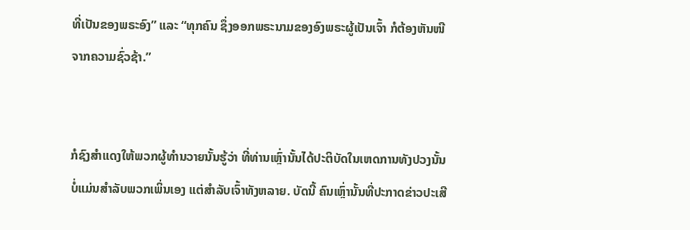ທີ່ເປັນຂອງພຣະອົງ” ແລະ “ທຸກຄົນ ຊຶ່ງອອກພຣະນາມຂອງອົງພຣະຜູ້ເປັນເຈົ້າ ກໍຕ້ອງຫັນໜີຈາກຄວາມຊົ່ວຊ້າ.”


ກໍຊົງສຳແດງໃຫ້ພວກຜູ້ທຳນວາຍນັ້ນຮູ້ວ່າ ທີ່ທ່ານເຫຼົ່ານັ້ນໄດ້ປະຕິບັດໃນເຫດການທັງປວງນັ້ນ ບໍ່ແມ່ນສຳລັບພວກເພິ່ນເອງ ແຕ່ສຳລັບເຈົ້າທັງຫລາຍ. ບັດນີ້ ຄົນເຫຼົ່ານັ້ນທີ່ປະກາດຂ່າວປະເສີ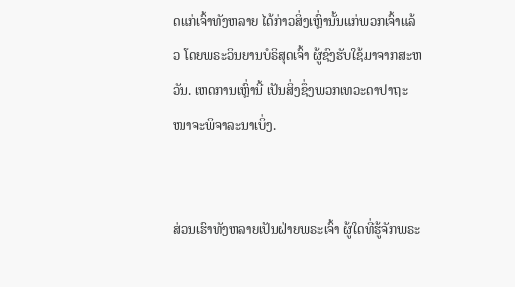ດແກ່ເຈົ້າທັງຫລາຍ ໄດ້ກ່າວສິ່ງເຫຼົ່ານັ້ນແກ່ພວກເຈົ້າແລ້ວ ໂດຍພຣະວິນຍານບໍຣິສຸດເຈົ້າ ຜູ້ຊົງຮັບໃຊ້ມາຈາກສະຫວັນ. ເຫດການເຫຼົ່ານີ້ ເປັນສິ່ງຊຶ່ງພວກເທວະດາປາຖະໜາຈະພິຈາລະນາເບິ່ງ.


ສ່ວນເຮົາທັງຫລາຍເປັນຝ່າຍພຣະເຈົ້າ ຜູ້ໃດທີ່ຮູ້ຈັກພຣະ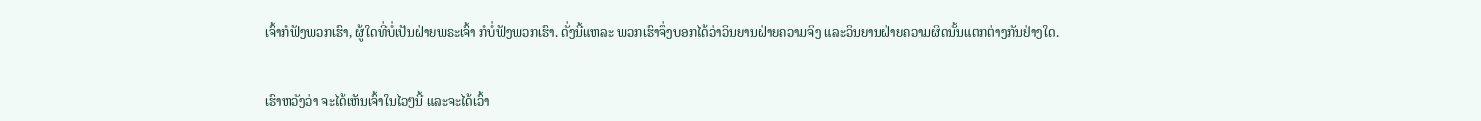ເຈົ້າກໍຟັງພວກເຮົາ, ຜູ້ໃດທີ່ບໍ່ເປັນຝ່າຍພຣະເຈົ້າ ກໍບໍ່ຟັງພວກເຮົາ. ດັ່ງນີ້ແຫລະ ພວກເຮົາຈຶ່ງບອກໄດ້ວ່າວິນຍານຝ່າຍຄວາມຈິງ ແລະວິນຍານຝ່າຍຄວາມຜິດນັ້ນແຕກຕ່າງກັນຢ່າງໃດ.


ເຮົາຫວັງວ່າ ຈະໄດ້ເຫັນເຈົ້າໃນໄວໆນີ້ ແລະຈະໄດ້ເວົ້າ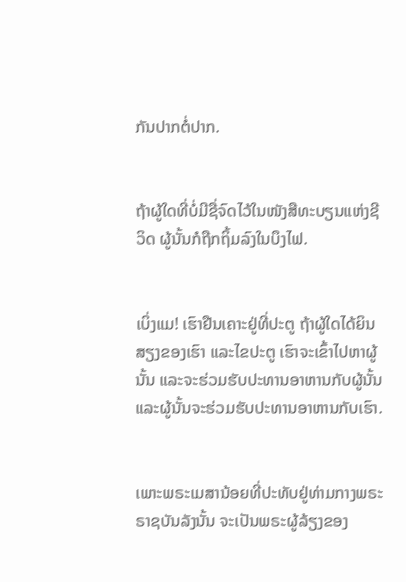ກັນປາກຕໍ່ປາກ.


ຖ້າຜູ້ໃດທີ່ບໍ່ມີຊື່ຈົດໄວ້ໃນໜັງສືທະບຽນແຫ່ງຊີວິດ ຜູ້ນັ້ນກໍຖືກຖິ້ມລົງໃນບຶງໄຟ.


ເບິ່ງແມ! ເຮົາຢືນເຄາະຢູ່ທີ່ປະຕູ ຖ້າຜູ້ໃດໄດ້ຍິນສຽງຂອງເຮົາ ແລະໄຂປະຕູ ເຮົາຈະເຂົ້າໄປຫາຜູ້ນັ້ນ ແລະຈະຮ່ວມຮັບປະທານອາຫານກັບຜູ້ນັ້ນ ແລະຜູ້ນັ້ນຈະຮ່ວມຮັບປະທານອາຫານກັບເຮົາ.


ເພາະພຣະເມສານ້ອຍທີ່ປະທັບຢູ່ທ່າມກາງພຣະຣາຊບັນລັງນັ້ນ ຈະເປັນພຣະຜູ້ລ້ຽງຂອງ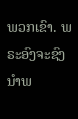ພວກເຂົາ. ພຣະອົງຈະຊົງນຳພ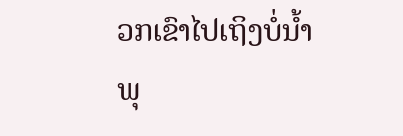ວກເຂົາໄປເຖິງບໍ່ນໍ້າພຸ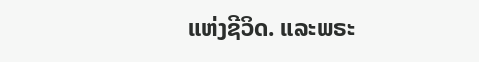ແຫ່ງຊີວິດ. ແລະພຣະ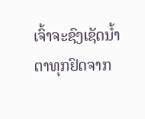ເຈົ້າຈະຊົງເຊັດນໍ້າຕາທຸກຢົດຈາກ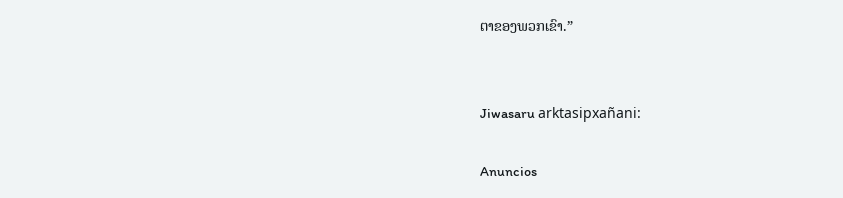ຕາຂອງພວກເຂົາ.”


Jiwasaru arktasipxañani:

Anuncios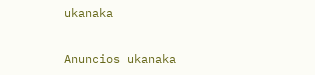ukanaka


Anuncios ukanaka